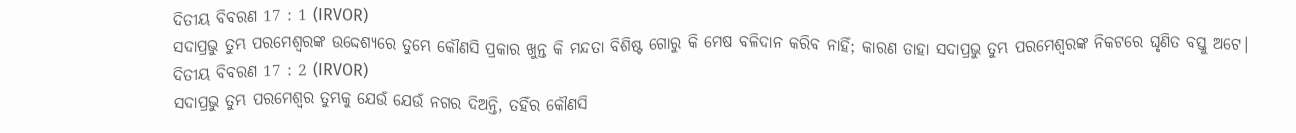ଦିତୀୟ ବିବରଣ 17 : 1 (IRVOR)
ସଦାପ୍ରଭୁ ତୁମ୍ଭ ପରମେଶ୍ୱରଙ୍କ ଉଦ୍ଦେଶ୍ୟରେ ତୁମ୍ଭେ କୌଣସି ପ୍ରକାର ଖୁନ୍ତ କି ମନ୍ଦତା ବିଶିଷ୍ଟ ଗୋରୁ କି ମେଷ ବଳିଦାନ କରିବ ନାହିଁ; କାରଣ ତାହା ସଦାପ୍ରଭୁ ତୁମ୍ଭ ପରମେଶ୍ୱରଙ୍କ ନିକଟରେ ଘୃଣିତ ବସ୍ତୁ ଅଟେ।
ଦିତୀୟ ବିବରଣ 17 : 2 (IRVOR)
ସଦାପ୍ରଭୁ ତୁମ୍ଭ ପରମେଶ୍ୱର ତୁମ୍ଭକୁ ଯେଉଁ ଯେଉଁ ନଗର ଦିଅନ୍ତି, ତହିଁର କୌଣସି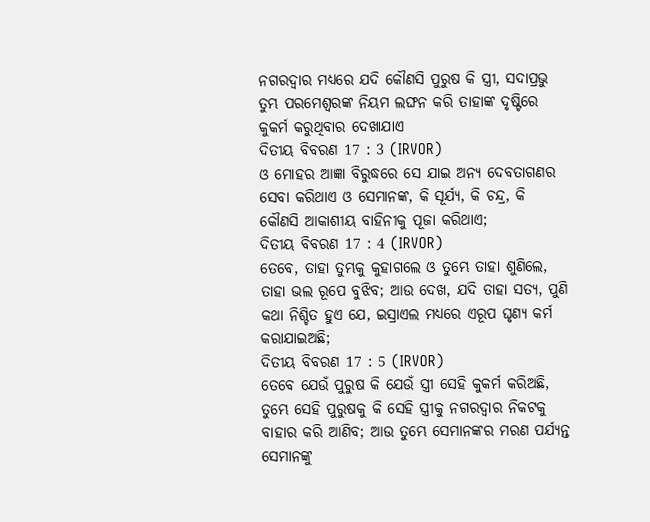ନଗରଦ୍ୱାର ମଧ୍ୟରେ ଯଦି କୌଣସି ପୁରୁଷ କି ସ୍ତ୍ରୀ, ସଦାପ୍ରଭୁ ତୁମ୍ଭ ପରମେଶ୍ୱରଙ୍କ ନିୟମ ଲଙ୍ଘନ କରି ତାହାଙ୍କ ଦୃଷ୍ଟିରେ କୁକର୍ମ କରୁଥିବାର ଦେଖାଯାଏ
ଦିତୀୟ ବିବରଣ 17 : 3 (IRVOR)
ଓ ମୋହର ଆଜ୍ଞା ବିରୁଦ୍ଧରେ ସେ ଯାଇ ଅନ୍ୟ ଦେବତାଗଣର ସେବା କରିଥାଏ ଓ ସେମାନଙ୍କ, କି ସୂର୍ଯ୍ୟ, କି ଚନ୍ଦ୍ର, କି କୌଣସି ଆକାଶୀୟ ବାହିନୀକୁ ପୂଜା କରିଥାଏ;
ଦିତୀୟ ବିବରଣ 17 : 4 (IRVOR)
ତେବେ, ତାହା ତୁମ୍ଭକୁ କୁହାଗଲେ ଓ ତୁମ୍ଭେ ତାହା ଶୁଣିଲେ, ତାହା ଭଲ ରୂପେ ବୁଝିବ; ଆଉ ଦେଖ, ଯଦି ତାହା ସତ୍ୟ, ପୁଣି କଥା ନିଶ୍ଚିତ ହୁଏ ଯେ, ଇସ୍ରାଏଲ ମଧ୍ୟରେ ଏରୂପ ଘୃଣ୍ୟ କର୍ମ କରାଯାଇଅଛି;
ଦିତୀୟ ବିବରଣ 17 : 5 (IRVOR)
ତେବେ ଯେଉଁ ପୁରୁଷ କି ଯେଉଁ ସ୍ତ୍ରୀ ସେହି କୁକର୍ମ କରିଅଛି, ତୁମ୍ଭେ ସେହି ପୁରୁଷକୁ କି ସେହି ସ୍ତ୍ରୀକୁ ନଗରଦ୍ୱାର ନିକଟକୁ ବାହାର କରି ଆଣିବ; ଆଉ ତୁମ୍ଭେ ସେମାନଙ୍କର ମରଣ ପର୍ଯ୍ୟନ୍ତ ସେମାନଙ୍କୁ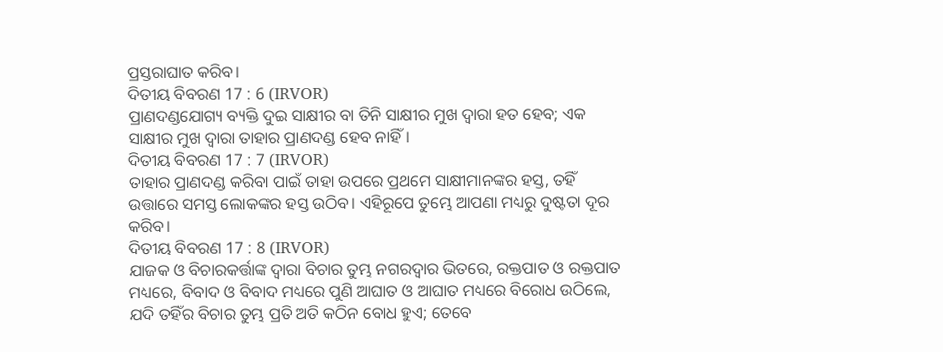ପ୍ରସ୍ତରାଘାତ କରିବ।
ଦିତୀୟ ବିବରଣ 17 : 6 (IRVOR)
ପ୍ରାଣଦଣ୍ଡଯୋଗ୍ୟ ବ୍ୟକ୍ତି ଦୁଇ ସାକ୍ଷୀର ବା ତିନି ସାକ୍ଷୀର ମୁଖ ଦ୍ୱାରା ହତ ହେବ; ଏକ ସାକ୍ଷୀର ମୁଖ ଦ୍ୱାରା ତାହାର ପ୍ରାଣଦଣ୍ଡ ହେବ ନାହିଁ।
ଦିତୀୟ ବିବରଣ 17 : 7 (IRVOR)
ତାହାର ପ୍ରାଣଦଣ୍ଡ କରିବା ପାଇଁ ତାହା ଉପରେ ପ୍ରଥମେ ସାକ୍ଷୀମାନଙ୍କର ହସ୍ତ, ତହିଁ ଉତ୍ତାରେ ସମସ୍ତ ଲୋକଙ୍କର ହସ୍ତ ଉଠିବ। ଏହିରୂପେ ତୁମ୍ଭେ ଆପଣା ମଧ୍ୟରୁ ଦୁଷ୍ଟତା ଦୂର କରିବ।
ଦିତୀୟ ବିବରଣ 17 : 8 (IRVOR)
ଯାଜକ ଓ ବିଚାରକର୍ତ୍ତାଙ୍କ ଦ୍ୱାରା ବିଚାର ତୁମ୍ଭ ନଗରଦ୍ୱାର ଭିତରେ, ରକ୍ତପାତ ଓ ରକ୍ତପାତ ମଧ୍ୟରେ, ବିବାଦ ଓ ବିବାଦ ମଧ୍ୟରେ ପୁଣି ଆଘାତ ଓ ଆଘାତ ମଧ୍ୟରେ ବିରୋଧ ଉଠିଲେ, ଯଦି ତହିଁର ବିଚାର ତୁମ୍ଭ ପ୍ରତି ଅତି କଠିନ ବୋଧ ହୁଏ; ତେବେ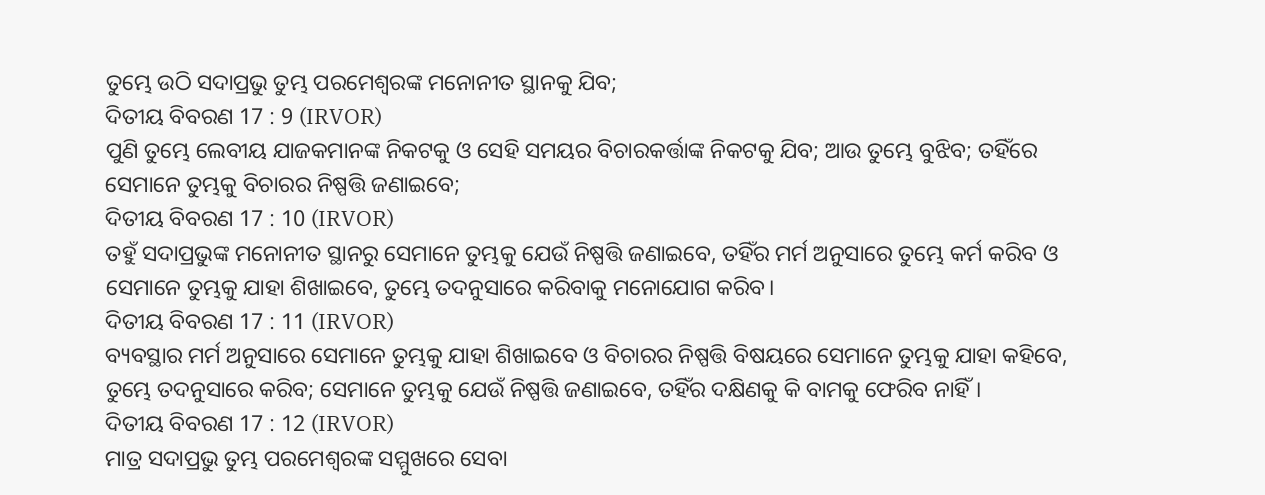ତୁମ୍ଭେ ଉଠି ସଦାପ୍ରଭୁ ତୁମ୍ଭ ପରମେଶ୍ୱରଙ୍କ ମନୋନୀତ ସ୍ଥାନକୁ ଯିବ;
ଦିତୀୟ ବିବରଣ 17 : 9 (IRVOR)
ପୁଣି ତୁମ୍ଭେ ଲେବୀୟ ଯାଜକମାନଙ୍କ ନିକଟକୁ ଓ ସେହି ସମୟର ବିଚାରକର୍ତ୍ତାଙ୍କ ନିକଟକୁ ଯିବ; ଆଉ ତୁମ୍ଭେ ବୁଝିବ; ତହିଁରେ ସେମାନେ ତୁମ୍ଭକୁ ବିଚାରର ନିଷ୍ପତ୍ତି ଜଣାଇବେ;
ଦିତୀୟ ବିବରଣ 17 : 10 (IRVOR)
ତହୁଁ ସଦାପ୍ରଭୁଙ୍କ ମନୋନୀତ ସ୍ଥାନରୁ ସେମାନେ ତୁମ୍ଭକୁ ଯେଉଁ ନିଷ୍ପତ୍ତି ଜଣାଇବେ, ତହିଁର ମର୍ମ ଅନୁସାରେ ତୁମ୍ଭେ କର୍ମ କରିବ ଓ ସେମାନେ ତୁମ୍ଭକୁ ଯାହା ଶିଖାଇବେ, ତୁମ୍ଭେ ତଦନୁସାରେ କରିବାକୁ ମନୋଯୋଗ କରିବ।
ଦିତୀୟ ବିବରଣ 17 : 11 (IRVOR)
ବ୍ୟବସ୍ଥାର ମର୍ମ ଅନୁସାରେ ସେମାନେ ତୁମ୍ଭକୁ ଯାହା ଶିଖାଇବେ ଓ ବିଚାରର ନିଷ୍ପତ୍ତି ବିଷୟରେ ସେମାନେ ତୁମ୍ଭକୁ ଯାହା କହିବେ, ତୁମ୍ଭେ ତଦନୁସାରେ କରିବ; ସେମାନେ ତୁମ୍ଭକୁ ଯେଉଁ ନିଷ୍ପତ୍ତି ଜଣାଇବେ, ତହିଁର ଦକ୍ଷିଣକୁ କି ବାମକୁ ଫେରିବ ନାହିଁ।
ଦିତୀୟ ବିବରଣ 17 : 12 (IRVOR)
ମାତ୍ର ସଦାପ୍ରଭୁ ତୁମ୍ଭ ପରମେଶ୍ୱରଙ୍କ ସମ୍ମୁଖରେ ସେବା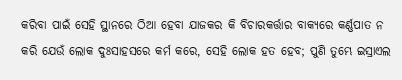କରିବା ପାଇଁ ସେହି ସ୍ଥାନରେ ଠିଆ ହେବା ଯାଜକର କି ବିଚାରକର୍ତ୍ତାର ବାକ୍ୟରେ କର୍ଣ୍ଣପାତ ନ କରି ଯେଉଁ ଲୋକ ଦୁଃସାହସରେ କର୍ମ କରେ, ସେହି ଲୋକ ହତ ହେବ; ପୁଣି ତୁମ୍ଭେ ଇସ୍ରାଏଲ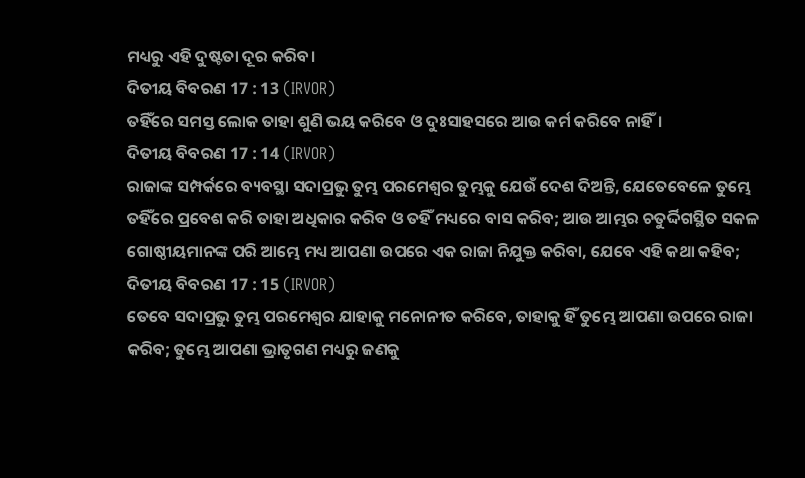ମଧ୍ୟରୁ ଏହି ଦୁଷ୍ଟତା ଦୂର କରିବ।
ଦିତୀୟ ବିବରଣ 17 : 13 (IRVOR)
ତହିଁରେ ସମସ୍ତ ଲୋକ ତାହା ଶୁଣି ଭୟ କରିବେ ଓ ଦୁଃସାହସରେ ଆଉ କର୍ମ କରିବେ ନାହିଁ।
ଦିତୀୟ ବିବରଣ 17 : 14 (IRVOR)
ରାଜାଙ୍କ ସମ୍ପର୍କରେ ବ୍ୟବସ୍ଥା ସଦାପ୍ରଭୁ ତୁମ୍ଭ ପରମେଶ୍ୱର ତୁମ୍ଭକୁ ଯେଉଁ ଦେଶ ଦିଅନ୍ତି, ଯେତେବେଳେ ତୁମ୍ଭେ ତହିଁରେ ପ୍ରବେଶ କରି ତାହା ଅଧିକାର କରିବ ଓ ତହିଁ ମଧ୍ୟରେ ବାସ କରିବ; ଆଉ ଆମ୍ଭର ଚତୁର୍ଦ୍ଦିଗସ୍ଥିତ ସକଳ ଗୋଷ୍ଠୀୟମାନଙ୍କ ପରି ଆମ୍ଭେ ମଧ୍ୟ ଆପଣା ଉପରେ ଏକ ରାଜା ନିଯୁକ୍ତ କରିବା, ଯେବେ ଏହି କଥା କହିବ;
ଦିତୀୟ ବିବରଣ 17 : 15 (IRVOR)
ତେବେ ସଦାପ୍ରଭୁ ତୁମ୍ଭ ପରମେଶ୍ୱର ଯାହାକୁ ମନୋନୀତ କରିବେ, ତାହାକୁ ହିଁ ତୁମ୍ଭେ ଆପଣା ଉପରେ ରାଜା କରିବ; ତୁମ୍ଭେ ଆପଣା ଭ୍ରାତୃଗଣ ମଧ୍ୟରୁ ଜଣକୁ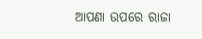ଆପଣା ଉପରେ ରାଜା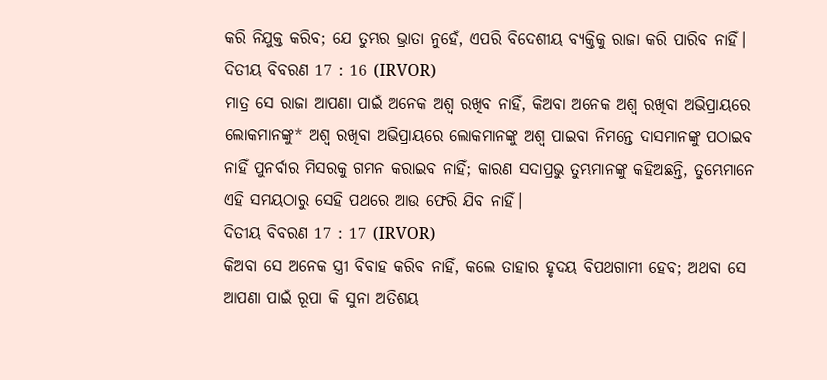କରି ନିଯୁକ୍ତ କରିବ; ଯେ ତୁମ୍ଭର ଭ୍ରାତା ନୁହେଁ, ଏପରି ବିଦେଶୀୟ ବ୍ୟକ୍ତିକୁ ରାଜା କରି ପାରିବ ନାହିଁ।
ଦିତୀୟ ବିବରଣ 17 : 16 (IRVOR)
ମାତ୍ର ସେ ରାଜା ଆପଣା ପାଇଁ ଅନେକ ଅଶ୍ୱ ରଖିବ ନାହିଁ, କିଅବା ଅନେକ ଅଶ୍ୱ ରଖିବା ଅଭିପ୍ରାୟରେ ଲୋକମାନଙ୍କୁ* ଅଶ୍ୱ ରଖିବା ଅଭିପ୍ରାୟରେ ଲୋକମାନଙ୍କୁ ଅଶ୍ବ ପାଇବା ନିମନ୍ତେ ଦାସମାନଙ୍କୁ ପଠାଇବ ନାହିଁ ପୁନର୍ବାର ମିସରକୁ ଗମନ କରାଇବ ନାହିଁ; କାରଣ ସଦାପ୍ରଭୁ ତୁମ୍ଭମାନଙ୍କୁ କହିଅଛନ୍ତି, ତୁମ୍ଭେମାନେ ଏହି ସମୟଠାରୁ ସେହି ପଥରେ ଆଉ ଫେରି ଯିବ ନାହିଁ।
ଦିତୀୟ ବିବରଣ 17 : 17 (IRVOR)
କିଅବା ସେ ଅନେକ ସ୍ତ୍ରୀ ବିବାହ କରିବ ନାହିଁ, କଲେ ତାହାର ହୃଦୟ ବିପଥଗାମୀ ହେବ; ଅଥବା ସେ ଆପଣା ପାଇଁ ରୂପା କି ସୁନା ଅତିଶୟ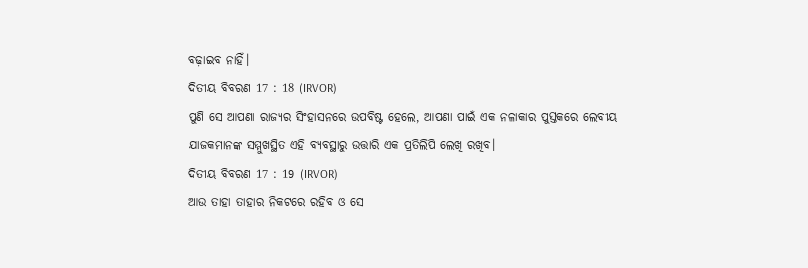ବଢ଼ାଇବ ନାହିଁ।
ଦିତୀୟ ବିବରଣ 17 : 18 (IRVOR)
ପୁଣି ସେ ଆପଣା ରାଜ୍ୟର ସିଂହାସନରେ ଉପବିଷ୍ଟ ହେଲେ, ଆପଣା ପାଇଁ ଏକ ନଳାକାର ପୁସ୍ତକରେ ଲେବୀୟ ଯାଜକମାନଙ୍କ ସମ୍ମୁଖସ୍ଥିତ ଏହି ବ୍ୟବସ୍ଥାରୁ ଉତ୍ତାରି ଏକ ପ୍ରତିଲିପି ଲେଖି ରଖିବ।
ଦିତୀୟ ବିବରଣ 17 : 19 (IRVOR)
ଆଉ ତାହା ତାହାର ନିକଟରେ ରହିବ ଓ ସେ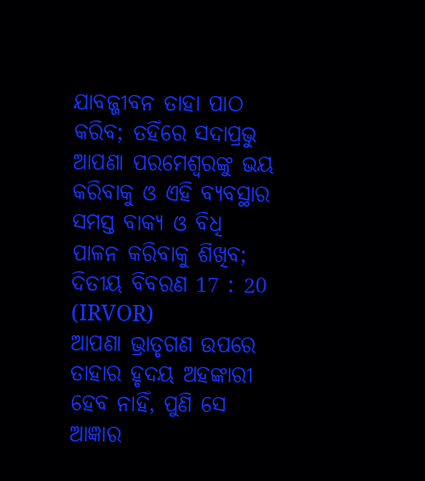ଯାବଜ୍ଜୀବନ ତାହା ପାଠ କରିବ; ତହିଁରେ ସଦାପ୍ରଭୁ ଆପଣା ପରମେଶ୍ୱରଙ୍କୁ ଭୟ କରିବାକୁ ଓ ଏହି ବ୍ୟବସ୍ଥାର ସମସ୍ତ ବାକ୍ୟ ଓ ବିଧି ପାଳନ କରିବାକୁ ଶିଖିବ;
ଦିତୀୟ ବିବରଣ 17 : 20 (IRVOR)
ଆପଣା ଭ୍ରାତୃଗଣ ଉପରେ ତାହାର ହୃଦୟ ଅହଙ୍କାରୀ ହେବ ନାହିଁ, ପୁଣି ସେ ଆଜ୍ଞାର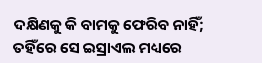ଦକ୍ଷିଣକୁ କି ବାମକୁ ଫେରିବ ନାହିଁ; ତହିଁରେ ସେ ଇସ୍ରାଏଲ ମଧ୍ୟରେ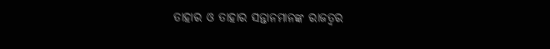ତାହାର ଓ ତାହାର ସନ୍ତାନମାନଙ୍କ ରାଜତ୍ୱର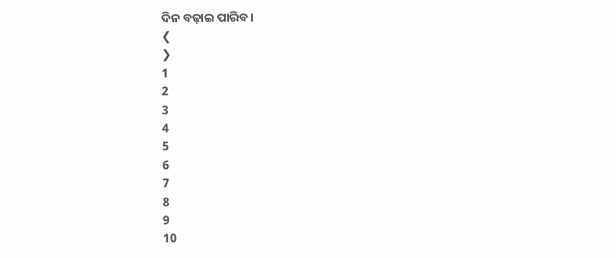ଦିନ ବଢ଼ାଇ ପାରିବ।
❮
❯
1
2
3
4
5
6
7
8
9
10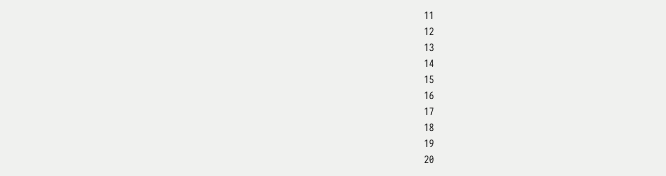11
12
13
14
15
16
17
18
19
20